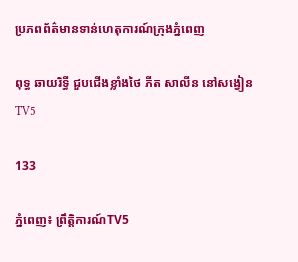ប្រភពព័ត៌មានទាន់ហេតុការណ៍ក្រុងភ្នំពេញ

ពុទ្ធ ឆាយរិទ្ធី ជួបជើងខ្លាំងថៃ ភីត សាលីន នៅសង្វៀនTV5

133

ភ្នំពេញ៖ ព្រឹត្តិការណ៍TV5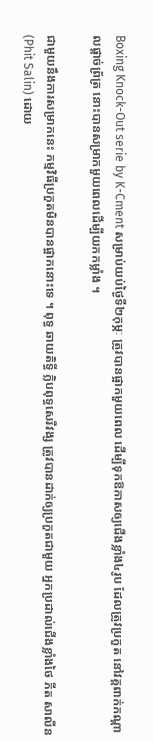Boxing Knock-Out serie by K-Cment សម្រាប់យប់ថ្ងៃទី២កុម្ភៈ ត្រូវបានផ្អាកមួយពេល ដើម្បីទុកឱកាសឲ្យជើងខ្លាំង៤រូប ដែលត្រូវប្រកួត នៅវគ្គពាក់កណ្ដាលផ្ដាច់ព្រ័ត្រ នោះបានសម្រាកមួយពេលដើម្បីយកកម្លាំង ។

ជាមួយនឹងការសម្រាកនេះ កម្មវិធីប្រកួតមិនបានផ្អាកនោះទេ ។ ពុទ្ធ ឆាយតិទ្ធី ក្លិបពុទ្ធសេរីវង្ស ត្រូវបានដាក់ឲ្យប្រកួតជាមួយ អ្នកប្រដាល់ជើងខ្លាំងថៃ ភីត សាលីន (Phit Salin) ដោយ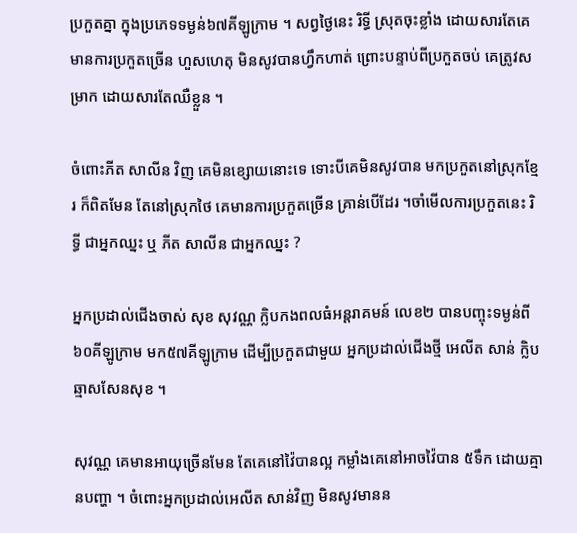ប្រកួតគ្នា ក្នុងប្រភេទទម្ងន់៦៧គីឡូក្រាម ។ សព្វថ្ងៃនេះ រិទ្ធី ស្រុតចុះខ្លាំង ដោយសារតែគេមានការប្រកួតច្រើន ហួសហេតុ មិនសូវបានហ្វឹកហាត់ ព្រោះបន្ទាប់ពីប្រកួតចប់ គេត្រូវសម្រាក ដោយសារតែឈឺខ្លួន ។

ចំពោះភីត សាលីន វិញ គេមិនខ្សោយនោះទេ ទោះបីគេមិនសូវបាន មកប្រកួតនៅស្រុកខ្មែរ ក៏ពិតមែន តែនៅស្រុកថៃ គេមានការប្រកួតច្រើន គ្រាន់បើដែរ ។ចាំមើលការប្រកួតនេះ រិទ្ធី ជាអ្នកឈ្នះ ឬ ភីត សាលីន ជាអ្នកឈ្នះ ?

អ្នកប្រដាល់ជើងចាស់ សុខ សុវណ្ណ ក្លិបកងពលធំអន្តរាគមន៍ លេខ២ បានបញ្ចុះទម្ងន់ពី៦០គីឡូក្រាម មក៥៧គីឡូក្រាម ដើម្បីប្រកួតជាមួយ អ្នកប្រដាល់ជើងថ្មី អេលីត សាន់ ក្លិបឆ្មាសសែនសុខ ។

សុវណ្ណ គេមានអាយុច្រើនមែន តែគេនៅវ៉ៃបានល្អ កម្លាំងគេនៅអាចវ៉ៃបាន ៥ទឹក ដោយគ្មានបញ្ហា ។ ចំពោះអ្នកប្រដាល់អេលីត សាន់វិញ មិនសូវមានន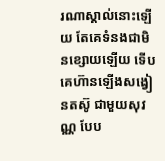រណាស្គាល់នោះឡើយ តែគេទំនងជាមិនខ្សោយឡើយ ទើបគេហ៊ានឡើងសង្វៀនតស៊ូ ជាមួយសុវណ្ណ បែប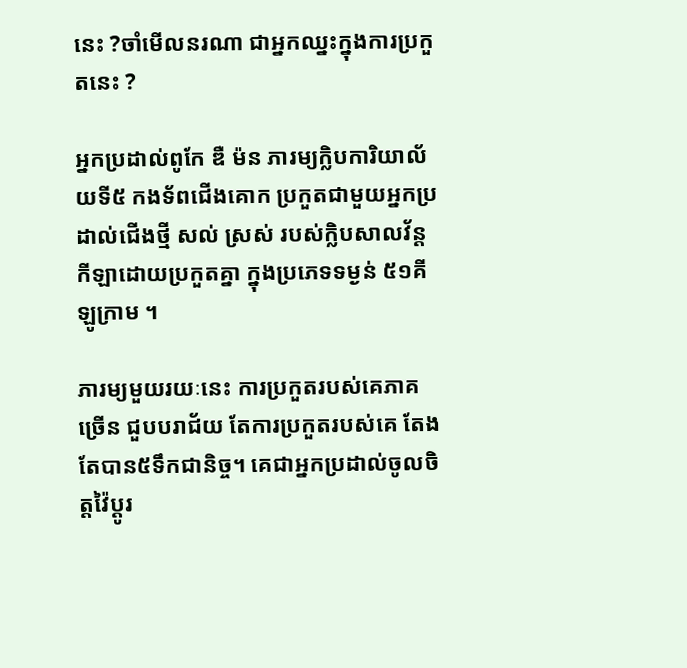នេះ ?ចាំមើលនរណា ជាអ្នកឈ្នះក្នុងការប្រកួតនេះ ?

អ្នកប្រដាល់ពូកែ ឌឺ ម៉ន ភារម្យក្លិបការិយាល័យទី៥ កងទ័ពជើងគោក ប្រកួតជាមួយអ្នកប្រដាល់ជើងថ្មី សល់ ស្រស់ របស់ក្លិបសាលវ័ន្ដ កីឡាដោយប្រកួតគ្នា ក្នុងប្រភេទទម្ងន់ ៥១គីឡូក្រាម ។

ភារម្យមួយរយៈនេះ ការប្រកួតរបស់គេភាគច្រើន ជួបបរាជ័យ តែការប្រកួតរបស់គេ តែងតែបាន៥ទឹកជានិច្ច។ គេជាអ្នកប្រដាល់ចូលចិត្តវ៉ៃប្ដូរ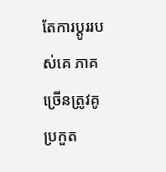តែការប្ដូររបស់គេ ភាគច្រើនត្រូវគូប្រកួត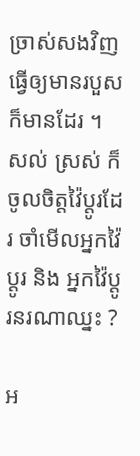ច្រាស់សងវិញ ធ្វើឲ្យមានរបួសក៏មានដែរ ។ សល់ ស្រស់ ក៏ចូលចិត្តវ៉ៃប្ដូរដែរ ចាំមើលអ្នកវ៉ៃប្ដូរ និង អ្នកវ៉ៃប្ដូរនរណាឈ្នះ ?

អ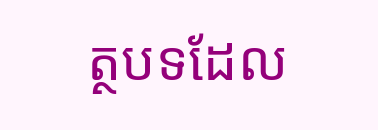ត្ថបទដែល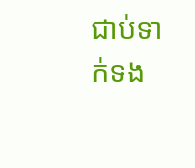ជាប់ទាក់ទង